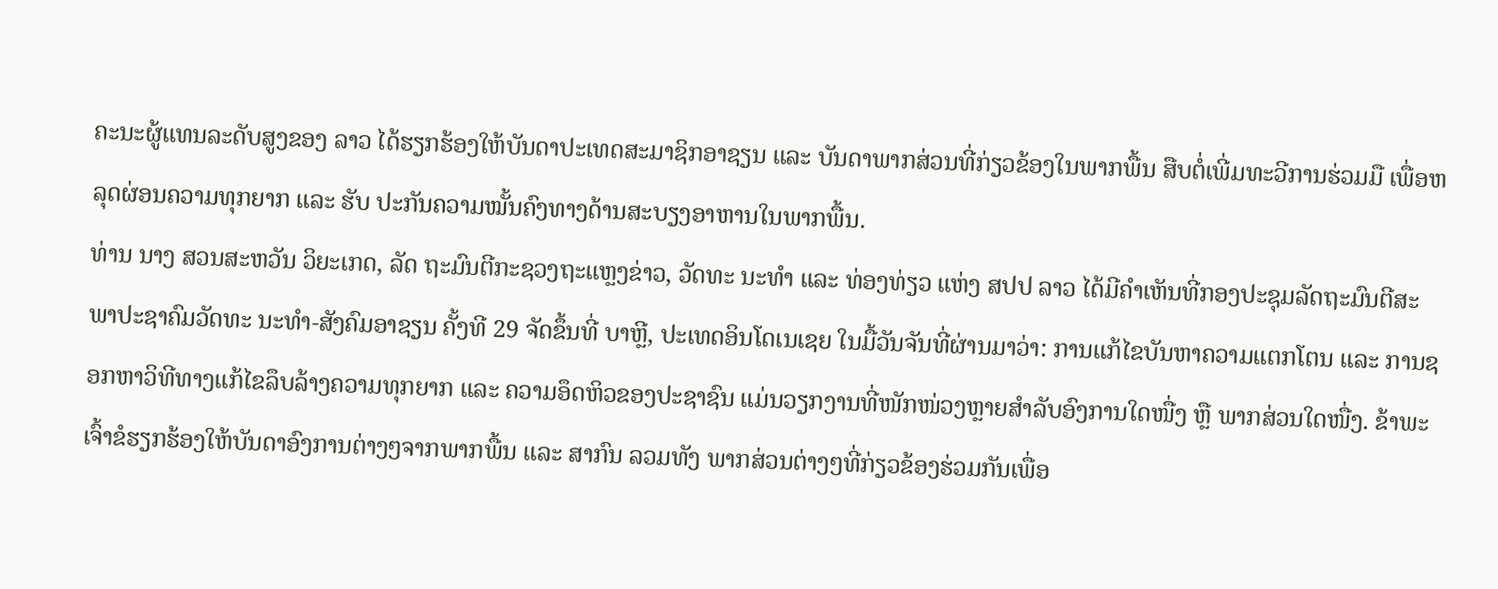ຄະນະຜູ້ແທນລະດັບສູງຂອງ ລາວ ໄດ້ຮຽກຮ້ອງໃຫ້ບັນດາປະເທດສະມາຊິກອາຊຽນ ແລະ ບັນດາພາກສ່ວນທີ່ກ່ຽວຂ້ອງໃນພາກພື້ນ ສືບຕໍ່ເພີ່ມທະວີການຮ່ວມມື ເພື່ອຫລຸດຜ່ອນຄວາມທຸກຍາກ ແລະ ຮັບ ປະກັນຄວາມໝັ້ນຄົງທາງດ້ານສະບຽງອາຫານໃນພາກພື້ນ.
ທ່ານ ນາງ ສວນສະຫວັນ ວິຍະເກດ, ລັດ ຖະມົນຕີກະຊວງຖະແຫຼງຂ່າວ, ວັດທະ ນະທຳ ແລະ ທ່ອງທ່ຽວ ແຫ່ງ ສປປ ລາວ ໄດ້ມີຄຳເຫັນທີ່ກອງປະຊຸມລັດຖະມົນຕີສະພາປະຊາຄົມວັດທະ ນະທຳ-ສັງຄົມອາຊຽນ ຄັ້ງທີ 29 ຈັດຂຶ້ນທີ່ ບາຫຼີ, ປະເທດອິນໂດເນເຊຍ ໃນມື້ວັນຈັນທີ່ຜ່ານມາວ່າ: ການແກ້ໄຂບັນຫາຄວາມແຕກໂຕນ ແລະ ການຊອກຫາວິທີທາງແກ້ໄຂລຶບລ້າງຄວາມທຸກຍາກ ແລະ ຄວາມອຶດຫິວຂອງປະຊາຊົນ ແມ່ນວຽກງານທີ່ໜັກໜ່ວງຫຼາຍສຳລັບອົງການໃດໜື່ງ ຫຼື ພາກສ່ວນໃດໜື່ງ. ຂ້າພະເຈົ້າຂໍຮຽກຮ້ອງໃຫ້ບັນດາອົງການຕ່າງໆຈາກພາກພື້ນ ແລະ ສາກົນ ລວມທັງ ພາກສ່ວນຕ່າງໆທີ່ກ່ຽວຂ້ອງຮ່ວມກັນເພື່ອ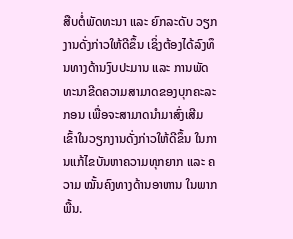ສືບຕໍ່ພັດທະນາ ແລະ ຍົກລະດັບ ວຽກງານດັ່ງກ່າວໃຫ້ດີຂຶ້ນ ເຊິ່ງຕ້ອງໄດ້ລົງທຶນທາງດ້ານງົບປະມານ ແລະ ການພັດທະນາຂີດຄວາມສາມາດຂອງບຸກຄະລະກອນ ເພື່ອຈະສາມາດນຳມາສົ່ງເສີມເຂົ້າໃນວຽກງານດັ່ງກ່າວໃຫ້ດີຂຶ້ນ ໃນການແກ້ໄຂບັນຫາຄວາມທຸກຍາກ ແລະ ຄວາມ ໝັ້ນຄົງທາງດ້ານອາຫານ ໃນພາກພື້ນ.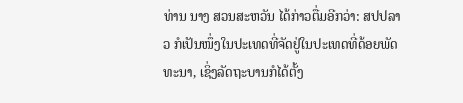ທ່ານ ນາງ ສວນສະຫວັນ ໄດ້ກ່າວຕື່ມອີກວ່າ: ສປປລາວ ກໍເປັນໜຶ່ງໃນປະເທດທີ່ຈັດຢູ່ໃນປະເທດທີ່ດ້ອຍພັດທະນາ, ເຊິ່ງລັດຖະບານກໍໄດ້ຕັ້ງ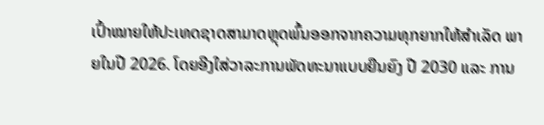ເປົ້າໝາຍໃຫ້ປະເທດຊາດສາມາດຫຼຸດພົ້ນອອກຈາກຄວາມທຸກຍາກໃຫ້ສຳເລັດ ພາຍໃນປີ 2026. ໂດຍອີງໃສ່ວາລະການພັດທະນາແບບຍືນຍົງ ປີ 2030 ແລະ ການ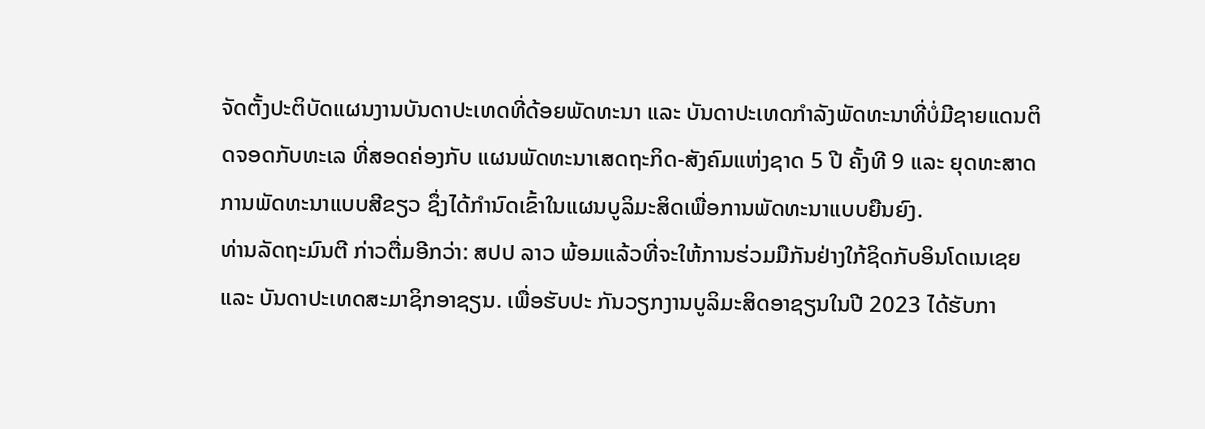ຈັດຕັ້ງປະຕິບັດແຜນງານບັນດາປະເທດທີ່ດ້ອຍພັດທະນາ ແລະ ບັນດາປະເທດກຳລັງພັດທະນາທີ່ບໍ່ມີຊາຍແດນຕິດຈອດກັບທະເລ ທີ່ສອດຄ່ອງກັບ ແຜນພັດທະນາເສດຖະກິດ-ສັງຄົມແຫ່ງຊາດ 5 ປີ ຄັ້ງທີ 9 ແລະ ຍຸດທະສາດການພັດທະນາແບບສີຂຽວ ຊຶ່ງໄດ້ກຳນົດເຂົ້າໃນແຜນບູລິມະສິດເພື່ອການພັດທະນາແບບຍືນຍົງ.
ທ່ານລັດຖະມົນຕີ ກ່າວຕື່ມອີກວ່າ: ສປປ ລາວ ພ້ອມແລ້ວທີ່ຈະໃຫ້ການຮ່ວມມືກັນຢ່າງໃກ້ຊິດກັບອິນໂດເນເຊຍ ແລະ ບັນດາປະເທດສະມາຊິກອາຊຽນ. ເພື່ອຮັບປະ ກັນວຽກງານບູລິມະສິດອາຊຽນໃນປີ 2023 ໄດ້ຮັບກາ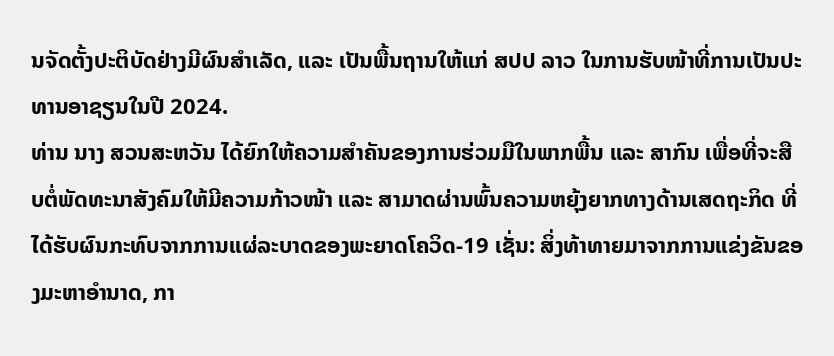ນຈັດຕັ້ງປະຕິບັດຢ່າງມີຜົນສໍາເລັດ, ແລະ ເປັນພື້ນຖານໃຫ້ແກ່ ສປປ ລາວ ໃນການຮັບໜ້າທີ່ການເປັນປະທານອາຊຽນໃນປີ 2024.
ທ່ານ ນາງ ສວນສະຫວັນ ໄດ້ຍົກໃຫ້ຄວາມສຳຄັນຂອງການຮ່ວມມືໃນພາກພື້ນ ແລະ ສາກົນ ເພື່ອທີ່ຈະສືບຕໍ່ພັດທະນາສັງຄົມໃຫ້ມີຄວາມກ້າວໜ້າ ແລະ ສາມາດຜ່ານພົ້ນຄວາມຫຍຸ້ງຍາກທາງດ້ານເສດຖະກິດ ທີ່ໄດ້ຮັບຜົນກະທົບຈາກການແຜ່ລະບາດຂອງພະຍາດໂຄວິດ-19 ເຊັ່ນ: ສິ່ງທ້າທາຍມາຈາກການແຂ່ງຂັນຂອງມະຫາອຳນາດ, ກາ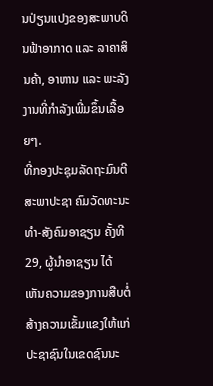ນປ່ຽນແປງຂອງສະພາບດິນຟ້າອາກາດ ແລະ ລາຄາສິນຄ້າ, ອາຫານ ແລະ ພະລັງງານທີ່ກຳລັງເພີ່ມຂຶ້ນເລື້ອຍໆ.
ທີ່ກອງປະຊຸມລັດຖະມົນຕີສະພາປະຊາ ຄົມວັດທະນະທຳ-ສັງຄົມອາຊຽນ ຄັ້ງທີ 29, ຜູ້ນຳອາຊຽນ ໄດ້ເຫັນຄວາມຂອງການສືບຕໍ່ສ້າງຄວາມເຂັ້ມແຂງໃຫ້ແກ່ປະຊາຊົນໃນເຂດຊົນນະ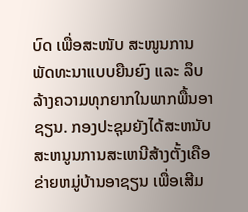ບົດ ເພື່ອສະໜັບ ສະໜູນການພັດທະນາແບບຍືນຍົງ ແລະ ລຶບລ້າງຄວາມທຸກຍາກໃນພາກພື້ນອາຊຽນ. ກອງປະຊຸມຍັງໄດ້ສະຫນັບສະຫນູນການສະເຫນີສ້າງຕັ້ງເຄືອຂ່າຍຫມູ່ບ້ານອາຊຽນ ເພື່ອເສີມ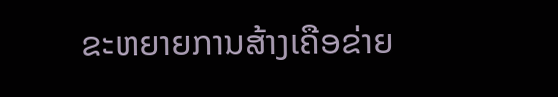ຂະຫຍາຍການສ້າງເຄືອຂ່າຍ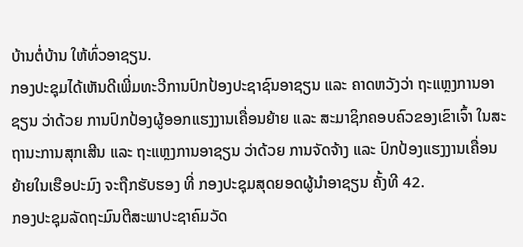ບ້ານຕໍ່ບ້ານ ໃຫ້ທົ່ວອາຊຽນ.
ກອງປະຊຸມໄດ້ເຫັນດີເພີ່ມທະວີການປົກປ້ອງປະຊາຊົນອາຊຽນ ແລະ ຄາດຫວັງວ່າ ຖະແຫຼງການອາຊຽນ ວ່າດ້ວຍ ການປົກປ້ອງຜູ້ອອກແຮງງານເຄື່ອນຍ້າຍ ແລະ ສະມາຊິກຄອບຄົວຂອງເຂົາເຈົ້າ ໃນສະຖານະການສຸກເສີນ ແລະ ຖະແຫຼງການອາຊຽນ ວ່າດ້ວຍ ການຈັດຈ້າງ ແລະ ປົກປ້ອງແຮງງານເຄື່ອນຍ້າຍໃນເຮືອປະມົງ ຈະຖືກຮັບຮອງ ທີ່ ກອງປະຊຸມສຸດຍອດຜູ້ນຳອາຊຽນ ຄັ້ງທີ 42.
ກອງປະຊຸມລັດຖະມົນຕີສະພາປະຊາຄົມວັດ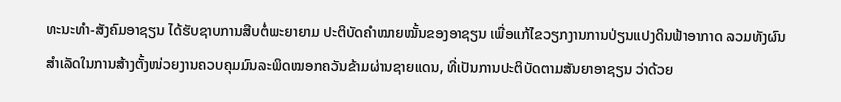ທະນະທຳ-ສັງຄົມອາຊຽນ ໄດ້ຮັບຊາບການສືບຕໍ່ພະຍາຍາມ ປະຕິບັດຄຳໝາຍໝັ້ນຂອງອາຊຽນ ເພື່ອແກ້ໄຂວຽກງານການປ່ຽນແປງດິນຟ້າອາກາດ ລວມທັງຜົນສຳເລັດໃນການສ້າງຕັ້ງໜ່ວຍງານຄວບຄຸມມົນລະພິດໝອກຄວັນຂ້າມຜ່ານຊາຍແດນ, ທີ່ເປັນການປະຕິບັດຕາມສັນຍາອາຊຽນ ວ່າດ້ວຍ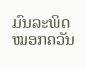ມົນລະພິດໝອກຄວັນ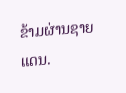ຂ້າມຜ່ານຊາຍແດນ.